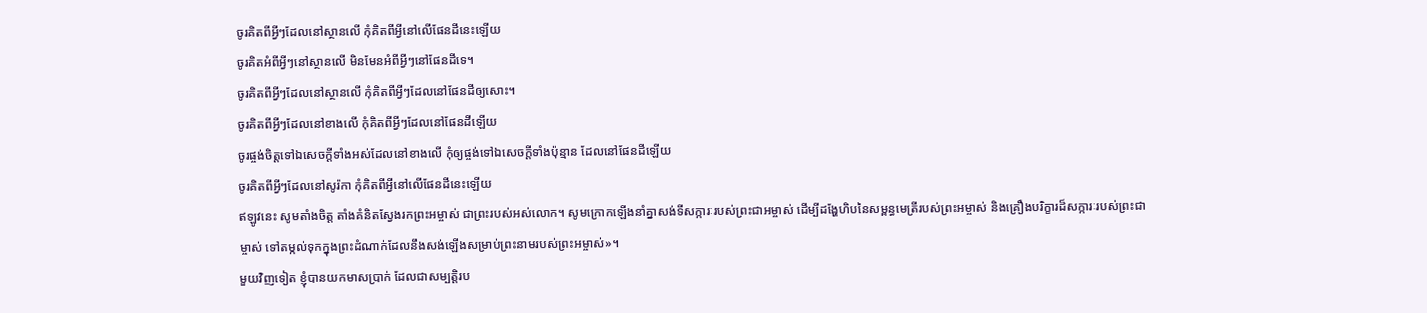ចូរគិតពីអ្វីៗដែលនៅស្ថានលើ កុំគិតពីអ្វីនៅលើផែនដីនេះឡើយ
ចូរគិតអំពីអ្វីៗនៅស្ថានលើ មិនមែនអំពីអ្វីៗនៅផែនដីទេ។
ចូរគិតពីអ្វីៗដែលនៅស្ថានលើ កុំគិតពីអ្វីៗដែលនៅផែនដីឲ្យសោះ។
ចូរគិតពីអ្វីៗដែលនៅខាងលើ កុំគិតពីអ្វីៗដែលនៅផែនដីឡើយ
ចូរផ្ចង់ចិត្តទៅឯសេចក្ដីទាំងអស់ដែលនៅខាងលើ កុំឲ្យផ្ចង់ទៅឯសេចក្ដីទាំងប៉ុន្មាន ដែលនៅផែនដីឡើយ
ចូរគិតពីអ្វីៗដែលនៅសូរ៉កា កុំគិតពីអ្វីនៅលើផែនដីនេះឡើយ
ឥឡូវនេះ សូមតាំងចិត្ត តាំងគំនិតស្វែងរកព្រះអម្ចាស់ ជាព្រះរបស់អស់លោក។ សូមក្រោកឡើងនាំគ្នាសង់ទីសក្ការៈរបស់ព្រះជាអម្ចាស់ ដើម្បីដង្ហែហិបនៃសម្ពន្ធមេត្រីរបស់ព្រះអម្ចាស់ និងគ្រឿងបរិក្ខារដ៏សក្ការៈរបស់ព្រះជាម្ចាស់ ទៅតម្កល់ទុកក្នុងព្រះដំណាក់ដែលនឹងសង់ឡើងសម្រាប់ព្រះនាមរបស់ព្រះអម្ចាស់»។
មួយវិញទៀត ខ្ញុំបានយកមាសប្រាក់ ដែលជាសម្បត្តិរប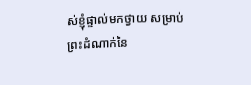ស់ខ្ញុំផ្ទាល់មកថ្វាយ សម្រាប់ព្រះដំណាក់នៃ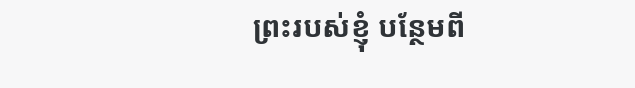ព្រះរបស់ខ្ញុំ បន្ថែមពី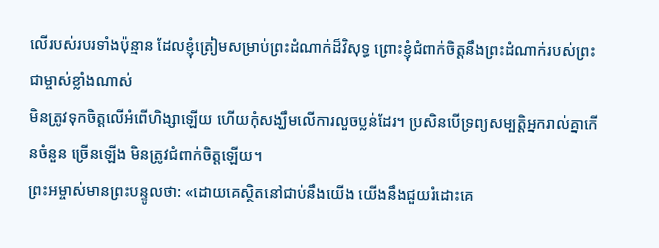លើរបស់របរទាំងប៉ុន្មាន ដែលខ្ញុំត្រៀមសម្រាប់ព្រះដំណាក់ដ៏វិសុទ្ធ ព្រោះខ្ញុំជំពាក់ចិត្តនឹងព្រះដំណាក់របស់ព្រះជាម្ចាស់ខ្លាំងណាស់
មិនត្រូវទុកចិត្តលើអំពើហិង្សាឡើយ ហើយកុំសង្ឃឹមលើការលួចប្លន់ដែរ។ ប្រសិនបើទ្រព្យសម្បត្តិអ្នករាល់គ្នាកើនចំនួន ច្រើនឡើង មិនត្រូវជំពាក់ចិត្តឡើយ។
ព្រះអម្ចាស់មានព្រះបន្ទូលថា: «ដោយគេស្ថិតនៅជាប់នឹងយើង យើងនឹងជួយរំដោះគេ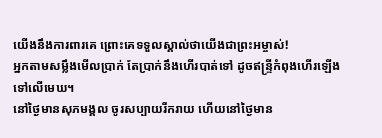យើងនឹងការពារគេ ព្រោះគេទទួលស្គាល់ថាយើងជាព្រះអម្ចាស់!
អ្នកតាមសម្លឹងមើលប្រាក់ តែប្រាក់នឹងហើរបាត់ទៅ ដូចឥន្ទ្រីកំពុងហើរឡើងទៅលើមេឃ។
នៅថ្ងៃមានសុភមង្គល ចូរសប្បាយរីករាយ ហើយនៅថ្ងៃមាន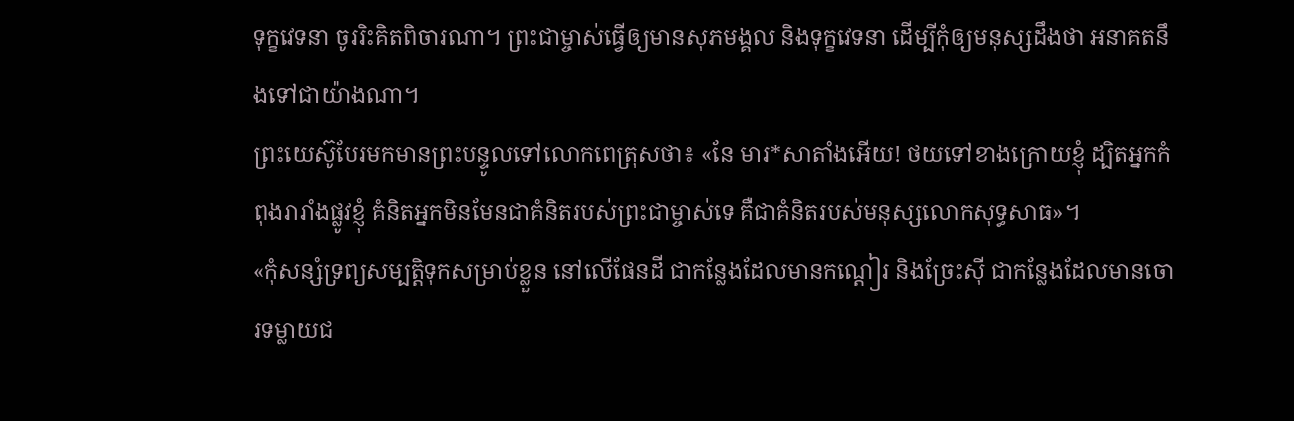ទុក្ខវេទនា ចូររិះគិតពិចារណា។ ព្រះជាម្ចាស់ធ្វើឲ្យមានសុភមង្គល និងទុក្ខវេទនា ដើម្បីកុំឲ្យមនុស្សដឹងថា អនាគតនឹងទៅជាយ៉ាងណា។
ព្រះយេស៊ូបែរមកមានព្រះបន្ទូលទៅលោកពេត្រុសថា៖ «នែ មារ*សាតាំងអើយ! ថយទៅខាងក្រោយខ្ញុំ ដ្បិតអ្នកកំពុងរារាំងផ្លូវខ្ញុំ គំនិតអ្នកមិនមែនជាគំនិតរបស់ព្រះជាម្ចាស់ទេ គឺជាគំនិតរបស់មនុស្សលោកសុទ្ធសាធ»។
«កុំសន្សំទ្រព្យសម្បត្តិទុកសម្រាប់ខ្លួន នៅលើផែនដី ជាកន្លែងដែលមានកណ្ដៀរ និងច្រែះស៊ី ជាកន្លែងដែលមានចោរទម្លាយជ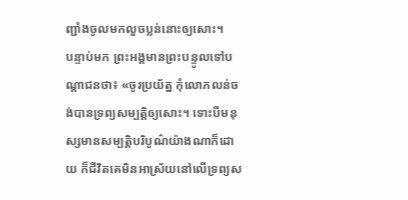ញ្ជាំងចូលមកលួចប្លន់នោះឲ្យសោះ។
បន្ទាប់មក ព្រះអង្គមានព្រះបន្ទូលទៅបណ្ដាជនថា៖ «ចូរប្រយ័ត្ន កុំលោភលន់ចង់បានទ្រព្យសម្បត្តិឲ្យសោះ។ ទោះបីមនុស្សមានសម្បត្តិបរិបូណ៌យ៉ាងណាក៏ដោយ ក៏ជីវិតគេមិនអាស្រ័យនៅលើទ្រព្យស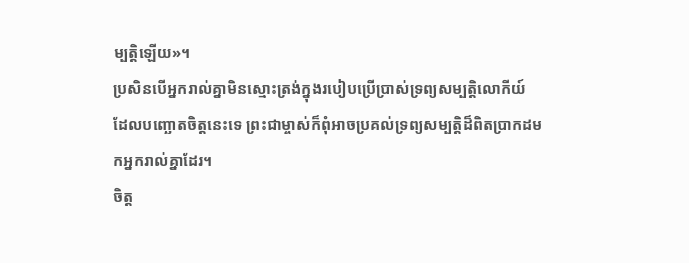ម្បត្តិឡើយ»។
ប្រសិនបើអ្នករាល់គ្នាមិនស្មោះត្រង់ក្នុងរបៀបប្រើប្រាស់ទ្រព្យសម្បត្តិលោកីយ៍ ដែលបញ្ឆោតចិត្តនេះទេ ព្រះជាម្ចាស់ក៏ពុំអាចប្រគល់ទ្រព្យសម្បត្តិដ៏ពិតប្រាកដមកអ្នករាល់គ្នាដែរ។
ចិត្ត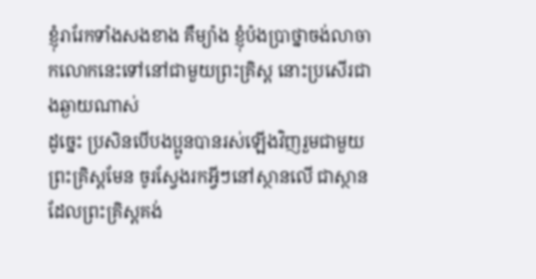ខ្ញុំរារែកទាំងសងខាង គឺម្យ៉ាង ខ្ញុំប៉ងប្រាថ្នាចង់លាចាកលោកនេះទៅនៅជាមួយព្រះគ្រិស្ត នោះប្រសើរជាងឆ្ងាយណាស់
ដូច្នេះ ប្រសិនបើបងប្អូនបានរស់ឡើងវិញរួមជាមួយព្រះគ្រិស្តមែន ចូរស្វែងរកអ្វីៗនៅស្ថានលើ ជាស្ថានដែលព្រះគ្រិស្តគង់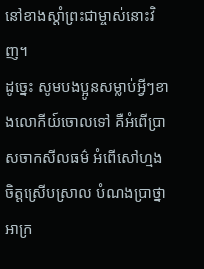នៅខាងស្ដាំព្រះជាម្ចាស់នោះវិញ។
ដូច្នេះ សូមបងប្អូនសម្លាប់អ្វីៗខាងលោកីយ៍ចោលទៅ គឺអំពើប្រាសចាកសីលធម៌ អំពើសៅហ្មង ចិត្តស្រើបស្រាល បំណងប្រាថ្នាអាក្រ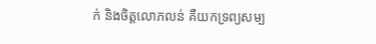ក់ និងចិត្តលោភលន់ គឺយកទ្រព្យសម្ប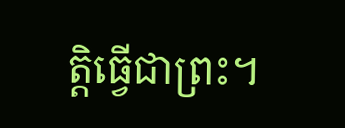ត្តិធ្វើជាព្រះ។